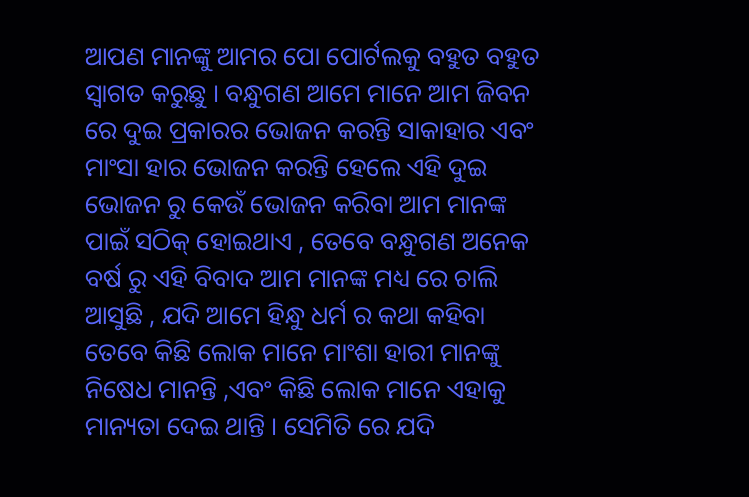ଆପଣ ମାନଙ୍କୁ ଆମର ପୋ ପୋର୍ଟଲକୁ ବହୁତ ବହୁତ ସ୍ୱାଗତ କରୁଛୁ । ବନ୍ଧୁଗଣ ଆମେ ମାନେ ଆମ ଜିବନ ରେ ଦୁଇ ପ୍ରକାରର ଭୋଜନ କରନ୍ତି ସାକାହାର ଏବଂ ମାଂସା ହାର ଭୋଜନ କରନ୍ତି ହେଲେ ଏହି ଦୁଇ ଭୋଜନ ରୁ କେଉଁ ଭୋଜନ କରିବା ଆମ ମାନଙ୍କ ପାଇଁ ସଠିକ୍ ହୋଇଥାଏ , ତେବେ ବନ୍ଧୁଗଣ ଅନେକ ବର୍ଷ ରୁ ଏହି ବିବାଦ ଆମ ମାନଙ୍କ ମଧ୍ୟ ରେ ଚାଲି ଆସୁଛି , ଯଦି ଆମେ ହିନ୍ଧୁ ଧର୍ମ ର କଥା କହିବା ତେବେ କିଛି ଲୋକ ମାନେ ମାଂଶା ହାରୀ ମାନଙ୍କୁ ନିଷେଧ ମାନନ୍ତି ,ଏବଂ କିଛି ଲୋକ ମାନେ ଏହାକୁ ମାନ୍ୟତା ଦେଇ ଥାନ୍ତି । ସେମିତି ରେ ଯଦି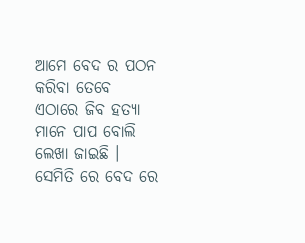ଆମେ ବେଦ ର ପଠନ କରିବା ତେବେ ଏଠାରେ ଜିବ ହତ୍ୟା ମାନେ ପାପ ବୋଲି ଲେଖା ଜାଇଛି । ସେମିତି ରେ ବେଦ ରେ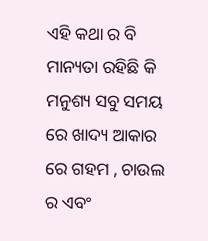ଏହି କଥା ର ବି ମାନ୍ୟତା ରହିଛି କି ମନୁଶ୍ୟ ସବୁ ସମୟ ରେ ଖାଦ୍ୟ ଆକାର ରେ ଗହମ , ଚାଉଲ ର ଏବଂ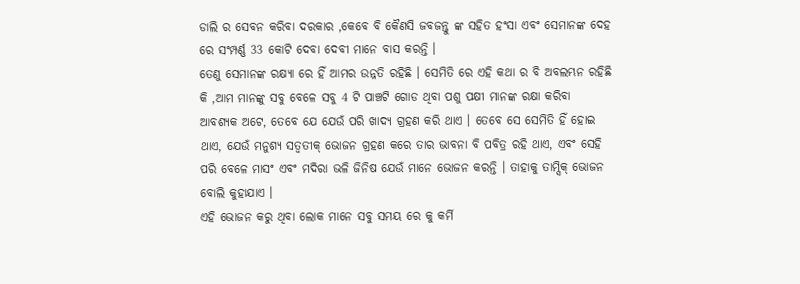ଡାଲି ର ସେବନ କରିବା ଦରକାର ,କେବେ ବି କୈଣସି ଜବଜନ୍ତୁ ଙ୍କ ସହିତ ହଂସା ଏବଂ ସେମାନଙ୍କ ଦେହ ରେ ସଂମ୍ପର୍ଣ୍ଣ 33 କୋଟି ଦେବା ଦେବୀ ମାନେ ବାସ କରନ୍ତି ।
ତେଣୁ ସେମାନଙ୍କ ରକ୍ଷ୍ୟା ରେ ହିଁ ଆମର ଉନ୍ନତି ରହିଛି । ସେମିତି ରେ ଏହି କଥା ର ବି ଅବଲମ୍ଭନ ରହିଛି କି ,ଆମ ମାନଙ୍କୁ ସବୁ ବେଳେ ସବୁ 4 ଟି ପାଞ୍ଚଟି ଗୋଡ ଥିବା ପଶୁ ପକ୍ଷୀ ମାନଙ୍କ ରକ୍ଷା କରିବା ଆବଶ୍ୟକ ଅଟେ, ତେବେ ଯେ ଯେଉଁ ପରି ଖାଦ୍ୟ ଗ୍ରହଣ କରି ଥାଏ । ତେବେ ସେ ସେମିତି ହିଁ ହୋଇ ଥାଏ, ଯେଉଁ ମନୁଶ୍ୟ ସତ୍ୱତୀକ୍ ଭୋଜନ ଗ୍ରହଣ କରେ ତାର ଭାବନା ବି ପବିତ୍ର ରହି ଥାଏ, ଏବଂ ସେହି ପରି ବେଳେ ମାସଂ ଏବଂ ମଦିରା ଭଳି ଜିନିଷ ଯେଉଁ ମାନେ ଭୋଜନ କରନ୍ତି । ତାହାକୁ ତାମ୍ସିକ୍ ଭୋଜନ ବୋଲି କୁହାଯାଏ ।
ଏହି ଭୋଜନ କରୁ ଥିବା ଲୋକ ମାନେ ସବୁ ସମୟ ରେ କୁ କର୍ମି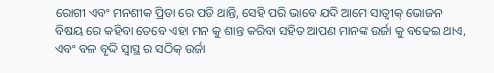ରୋଗୀ ଏବଂ ମନଶୀକ ପ୍ରିଡା ରେ ପଡି ଥାନ୍ତି, ସେହି ପରି ଭାବେ ଯଦି ଆମେ ସାତ୍ୱୀକ୍ ଭୋଜନ ବିଷୟ ରେ କହିବା ତେବେ ଏହା ମନ କୁ ଶାନ୍ତ କରିବା ସହିତ ଆପଣ ମାନଙ୍କ ଉର୍ଜା କୁ ବଢେଇ ଥାଏ, ଏବଂ ବଳ ବୃଦ୍ଦି ସ୍ୱାସ୍ଥ ର ସଠିକ୍ ଉର୍ଜା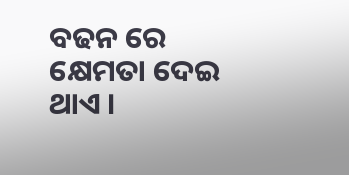ବଢନ ରେ କ୍ଷେମତା ଦେଇ ଥାଏ ।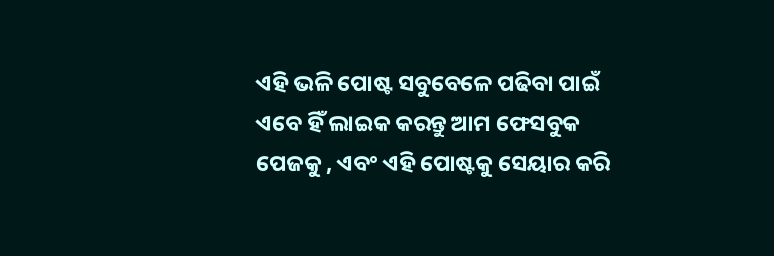ଏହି ଭଳି ପୋଷ୍ଟ ସବୁବେଳେ ପଢିବା ପାଇଁ ଏବେ ହିଁ ଲାଇକ କରନ୍ତୁ ଆମ ଫେସବୁକ ପେଜକୁ , ଏବଂ ଏହି ପୋଷ୍ଟକୁ ସେୟାର କରି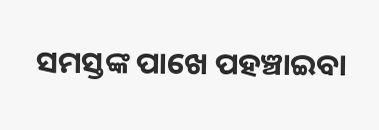ସମସ୍ତଙ୍କ ପାଖେ ପହଞ୍ଚାଇବା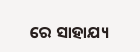ରେ ସାହାଯ୍ୟ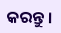କରନ୍ତୁ ।